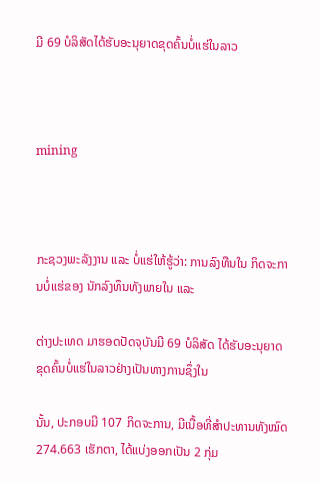ມີ 69 ບໍລິສັດໄດ້ຮັບອະນຸຍາດຂຸດຄົ້ນບໍ່ແຮ່ໃນລາວ



mining



ກະຊວງພະລັງງານ ແລະ ບໍ່ແຮ່ໃຫ້ຮູ້ວ່າ: ການລົງທືນໃນ ກິດຈະການບໍ່ແຮ່ຂອງ ນັກລົງທຶນທັງພາຍໃນ ແລະ

ຕ່າງປະເທດ ມາຮອດປັດຈຸບັນມີ 69 ບໍລິສັດ ໄດ້ຮັບອະນຸຍາດຂຸດຄົ້ນບໍ່ແຮ່ໃນລາວຢ່າງເປັນທາງການຊຶ່ງໃນ

ນັ້ນ, ປະກອບມີ 107 ກິດຈະການ, ມີເນື້ອທີ່ສຳປະທານທັງໝົດ 274.663 ເຮັກຕາ, ໄດ້ແບ່ງອອກເປັນ 2 ກຸ່ມ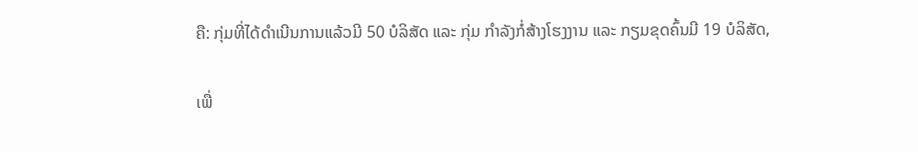ຄື: ກຸ່ມທີ່ໄດ້ດຳເນີນການແລ້ວມີ 50 ບໍລິສັດ ແລະ ກຸ່ມ ກຳລັງກໍ່ສ້າງໂຮງງານ ແລະ ກຽມຂຸດຄົ້ນມີ 19 ບໍລິສັດ,

ເພື່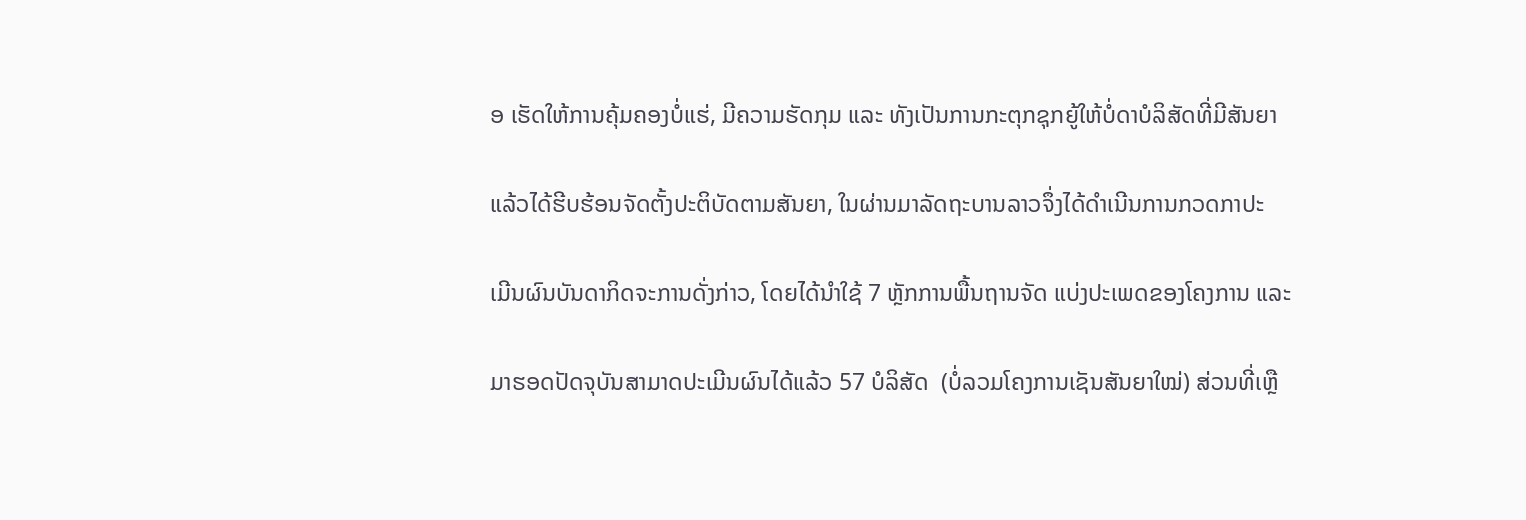ອ ເຮັດໃຫ້ການຄຸ້ມຄອງບໍ່ແຮ່, ມີຄວາມຮັດກຸມ ແລະ ທັງເປັນການກະຕຸກຊຸກຍູ້ໃຫ້ບໍ່ດາບໍລິສັດທີ່ມີສັນຍາ

ແລ້ວໄດ້ຮີບຮ້ອນຈັດຕັ້ງປະຕິບັດຕາມສັນຍາ, ໃນຜ່ານມາລັດຖະບານລາວຈຶ່ງໄດ້ດຳເນີນການກວດກາປະ

ເມີນຜົນບັນດາກິດຈະການດັ່ງກ່າວ, ໂດຍໄດ້ນຳໃຊ້ 7 ຫຼັກການພື້ນຖານຈັດ ແບ່ງປະເພດຂອງໂຄງການ ແລະ

ມາຮອດປັດຈຸບັນສາມາດປະເມີນຜົນໄດ້ແລ້ວ 57 ບໍລິສັດ  (ບໍ່ລວມໂຄງການເຊັນສັນຍາໃໝ່) ສ່ວນທີ່ເຫຼື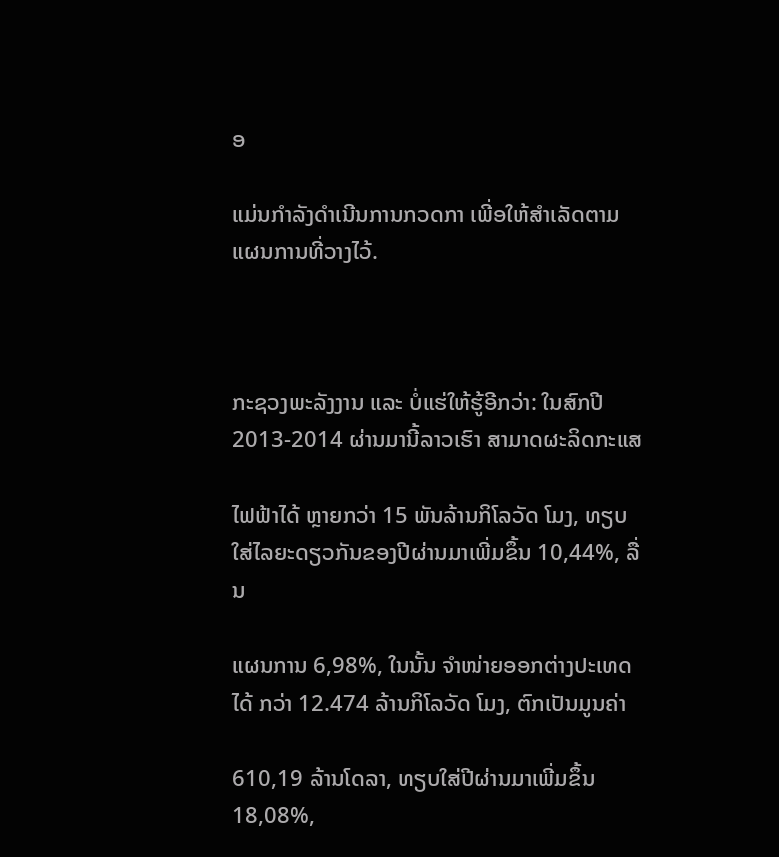ອ

ແມ່ນກຳລັງດຳເນີນການກວດກາ ເພີ່ອໃຫ້ສຳເລັດຕາມແຜນການທີ່ວາງໄວ້.



ກະຊວງພະລັງງານ ແລະ ບໍ່ແຮ່ໃຫ້ຮູ້ອີກວ່າ: ໃນສົກປີ 2013-2014 ຜ່ານມານີ້ລາວເຮົາ ສາມາດຜະລິດກະແສ

ໄຟຟ້າໄດ້ ຫຼາຍກວ່າ 15 ພັນລ້ານກິໂລວັດ ໂມງ, ທຽບໃສ່ໄລຍະດຽວກັນຂອງປີຜ່ານມາເພີ່ມຂຶ້ນ 10,44%, ລື່ນ

ແຜນການ 6,98%, ໃນນັ້ນ ຈຳໜ່າຍອອກຕ່າງປະເທດໄດ້ ກວ່າ 12.474 ລ້ານກິໂລວັດ ໂມງ, ຕົກເປັນມູນຄ່າ

610,19 ລ້ານໂດລາ, ທຽບໃສ່ປີຜ່ານມາເພີ່ມຂຶ້ນ 18,08%,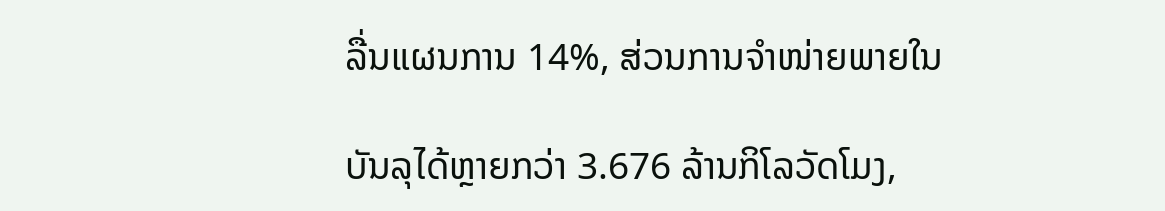ລື່ນແຜນການ 14%, ສ່ວນການຈຳໜ່າຍພາຍໃນ

ບັນລຸໄດ້ຫຼາຍກວ່າ 3.676 ລ້ານກິໂລວັດໂມງ,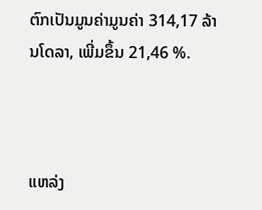ຕົກເປັນມູນຄ່າມູນຄ່າ 314,17 ລ້ານໂດລາ, ເພີ່ມຂຶ້ນ 21,46 %.



ແຫລ່ງ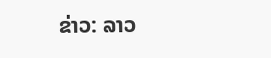ຂ່າວ: ລາວ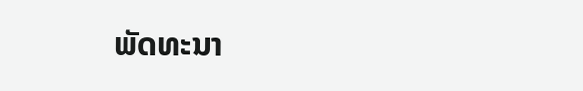ພັດທະນາ